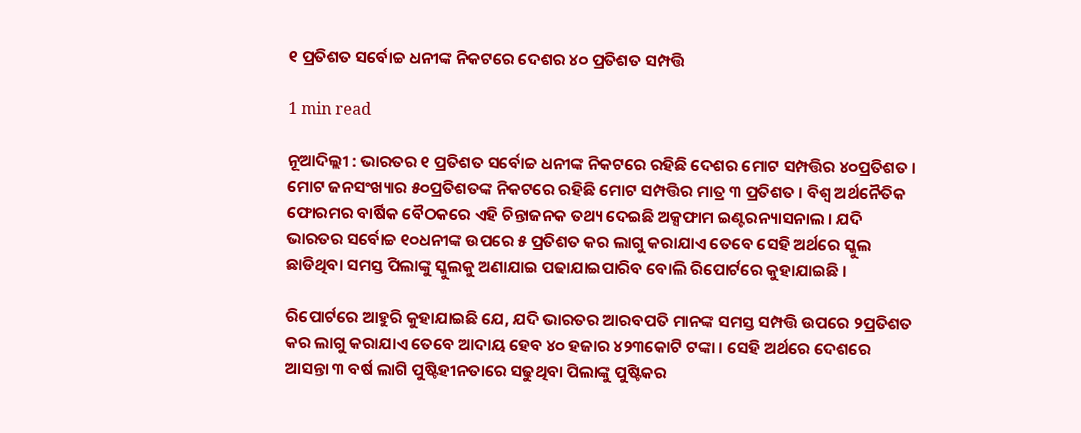୧ ପ୍ରତିଶତ ସର୍ବୋଚ୍ଚ ଧନୀଙ୍କ ନିକଟରେ ଦେଶର ୪୦ ପ୍ରତିଶତ ସମ୍ପତ୍ତି

1 min read

ନୂଆଦିଲ୍ଲୀ : ଭାରତର ୧ ପ୍ରତିଶତ ସର୍ବୋଚ୍ଚ ଧନୀଙ୍କ ନିକଟରେ ରହିଛି ଦେଶର ମୋଟ ସମ୍ପତ୍ତିର ୪୦ପ୍ରତିଶତ । ମୋଟ ଜନସଂଖ୍ୟାର ୫୦ପ୍ରତିଶତଙ୍କ ନିକଟରେ ରହିଛି ମୋଟ ସମ୍ପତ୍ତିର ମାତ୍ର ୩ ପ୍ରତିଶତ । ବିଶ୍ବ ଅର୍ଥନୈତିକ ଫୋରମର ବାର୍ଷିକ ବୈଠକରେ ଏହି ଚିନ୍ତାଜନକ ତଥ୍ୟ ଦେଇଛି ଅକ୍ସଫାମ ଇଣ୍ଟରନ୍ୟାସନାଲ । ଯଦି ଭାରତର ସର୍ବୋଚ୍ଚ ୧୦ଧନୀଙ୍କ ଉପରେ ୫ ପ୍ରତିଶତ କର ଲାଗୁ କରାଯାଏ ତେବେ ସେହି ଅର୍ଥରେ ସ୍କୁଲ ଛାଡିଥିବା ସମସ୍ତ ପିଲାଙ୍କୁ ସ୍କୁଲକୁ ଅଣାଯାଇ ପଢାଯାଇପାରିବ ବୋଲି ରିପୋର୍ଟରେ କୁହାଯାଇଛି ।

ରିପୋର୍ଟରେ ଆହୁରି କୁହାଯାଇଛି ଯେ, ଯଦି ଭାରତର ଆରବପତି ମାନଙ୍କ ସମସ୍ତ ସମ୍ପତ୍ତି ଉପରେ ୨ପ୍ରତିଶତ କର ଲାଗୁ କରାଯାଏ ତେବେ ଆଦାୟ ହେବ ୪୦ ହଜାର ୪୨୩କୋଟି ଟଙ୍କା । ସେହି ଅର୍ଥରେ ଦେଶରେ ଆସନ୍ତା ୩ ବର୍ଷ ଲାଗି ପୁଷ୍ଟିହୀନତାରେ ସଢୁଥିବା ପିଲାଙ୍କୁ ପୁଷ୍ଟିକର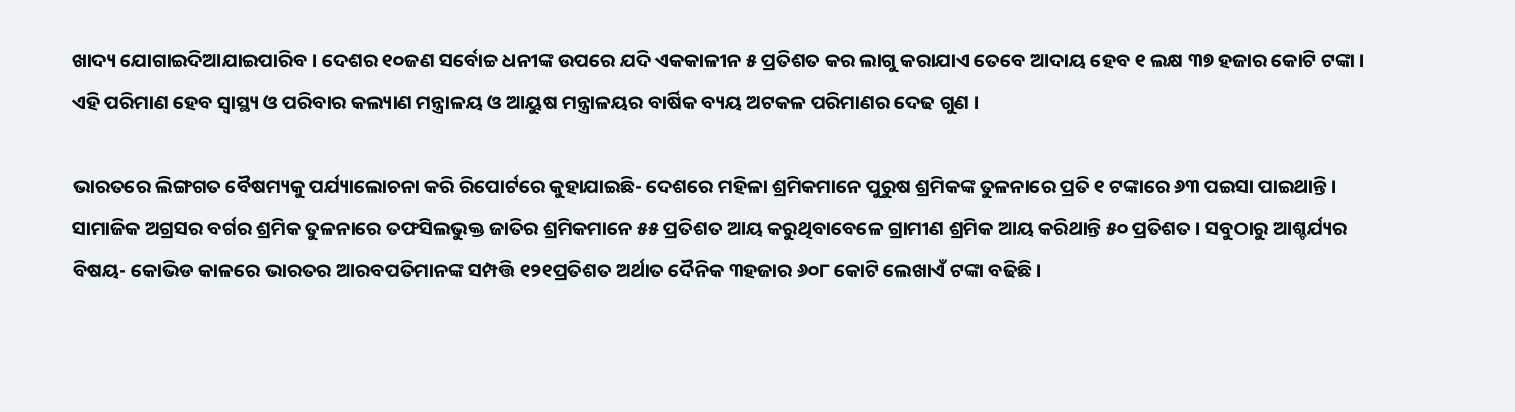ଖାଦ୍ୟ ଯୋଗାଇଦିଆଯାଇପାରିବ । ଦେଶର ୧୦ଜଣ ସର୍ବୋଚ୍ଚ ଧନୀଙ୍କ ଉପରେ ଯଦି ଏକକାଳୀନ ୫ ପ୍ରତିଶତ କର ଲାଗୁ କରାଯାଏ ତେବେ ଆଦାୟ ହେବ ୧ ଲକ୍ଷ ୩୭ ହଜାର କୋଟି ଟଙ୍କା । ଏହି ପରିମାଣ ହେବ ସ୍ବାସ୍ଥ୍ୟ ଓ ପରିବାର କଲ୍ୟାଣ ମନ୍ତ୍ରାଳୟ ଓ ଆୟୁଷ ମନ୍ତ୍ରାଳୟର ବାର୍ଷିକ ବ୍ୟୟ ଅଟକଳ ପରିମାଣର ଦେଢ ଗୁଣ ।

ଭାରତରେ ଲିଙ୍ଗଗତ ବୈଷମ୍ୟକୁ ପର୍ଯ୍ୟାଲୋଚନା କରି ରିପୋର୍ଟରେ କୁହାଯାଇଛି- ଦେଶରେ ମହିଳା ଶ୍ରମିକମାନେ ପୁରୁଷ ଶ୍ରମିକଙ୍କ ତୁଳନାରେ ପ୍ରତି ୧ ଟଙ୍କାରେ ୬୩ ପଇସା ପାଇଥାନ୍ତି । ସାମାଜିକ ଅଗ୍ରସର ବର୍ଗର ଶ୍ରମିକ ତୁଳନାରେ ତଫସିଲଭୁକ୍ତ ଜାତିର ଶ୍ରମିକମାନେ ୫୫ ପ୍ରତିଶତ ଆୟ କରୁଥିବାବେଳେ ଗ୍ରାମୀଣ ଶ୍ରମିକ ଆୟ କରିଥାନ୍ତି ୫୦ ପ୍ରତିଶତ । ସବୁଠାରୁ ଆଶ୍ଚର୍ଯ୍ୟର ବିଷୟ- କୋଭିଡ କାଳରେ ଭାରତର ଆରବପତିମାନଙ୍କ ସମ୍ପତ୍ତି ୧୨୧ପ୍ରତିଶତ ଅର୍ଥାତ ଦୈନିକ ୩ହଜାର ୬୦୮ କୋଟି ଲେଖାଏଁ ଟଙ୍କା ବଢିଛି ।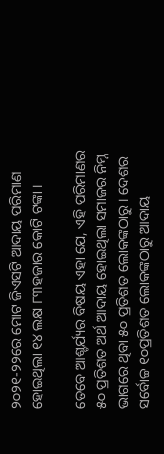୨୦୨୧-୨୨ରେ ମୋଟ ଜିଏସଟି ଆଦାୟ ପରିମାଣ ହୋଇଥିଲା ୧୪ ଲକ୍ଷ ୮୩ହଜାର କୋଟି ଟଙ୍କା ।

ତେବେ ଆଶ୍ଚର୍ଯ୍ୟର ବିଷୟ ଏହା ଯେ, ଏହି ପରିମାଣର ୫୦ ପ୍ରତିଶତ ଅର୍ଥ ଆଦାୟ ହୋଇଥିଲା ସମାଜର ନିମ୍ନ ଭାଗରେ ଥିବା ୫୦ ପ୍ରତିଶତ ଲୋକଙ୍କଠାରୁ । ଦେଶର ସର୍ବୋଚ୍ଚ ୧୦ପ୍ରତିଶତ ଲୋକଙ୍କଠାରୁ ଆଦାୟ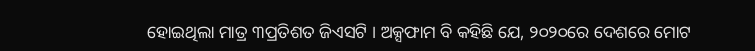ହୋଇଥିଲା ମାତ୍ର ୩ପ୍ରତିଶତ ଜିଏସଟି । ଅକ୍ସଫାମ ବି କହିଛି ଯେ, ୨୦୨୦ରେ ଦେଶରେ ମୋଟ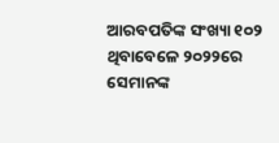ଆରବପତିଙ୍କ ସଂଖ୍ୟା ୧୦୨ ଥିବାବେଳେ ୨୦୨୨ରେ ସେମାନଙ୍କ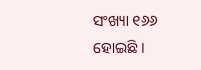ସଂଖ୍ୟା ୧୬୬ ହୋଇଛି ।